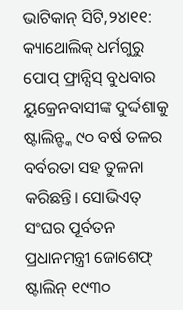ଭାଟିକାନ୍ ସିଟି,୨୪ା୧୧: କ୍ୟାଥୋଲିକ୍ ଧର୍ମଗୁରୁ ପୋପ୍ ଫ୍ରାନ୍ସିସ୍ ବୁଧବାର ୟୁକ୍ରେନବାସୀଙ୍କ ଦୁର୍ଦ୍ଦଶାକୁ ଷ୍ଟାଲିନ୍ଙ୍କ ୯୦ ବର୍ଷ ତଳର ବର୍ବରତା ସହ ତୁଳନା କରିଛନ୍ତି। ସୋଭିଏତ୍ ସଂଘର ପୂର୍ବତନ ପ୍ରଧାନମନ୍ତ୍ରୀ ଜୋଶେଫ୍ ଷ୍ଟାଲିନ୍ ୧୯୩୦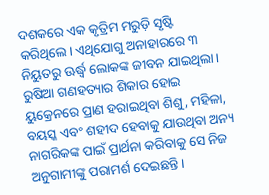ଦଶକରେ ଏକ କୃତ୍ରିମ ମରୁଡ଼ି ସୃଷ୍ଟି କରିଥିଲେ। ଏଥିଯୋଗୁ ଅନାହାରରେ ୩ ନିୟୁତରୁ ଊର୍ଦ୍ଧ୍ୱ ଲୋକଙ୍କ ଜୀବନ ଯାଇଥିଲା।
ରୁଷିଆ ଗଣହତ୍ୟାର ଶିକାର ହୋଇ ୟୁକ୍ରେନରେ ପ୍ରାଣ ହରାଇଥିବା ଶିଶୁ, ମହିଳା, ବୟସ୍କ ଏବଂ ଶହୀଦ ହେବାକୁ ଯାଉଥିବା ଅନ୍ୟ ନାଗରିକଙ୍କ ପାଇଁ ପ୍ରାର୍ଥନା କରିବାକୁ ସେ ନିଜ ଅନୁଗାମୀଙ୍କୁ ପରାମର୍ଶ ଦେଇଛନ୍ତି।